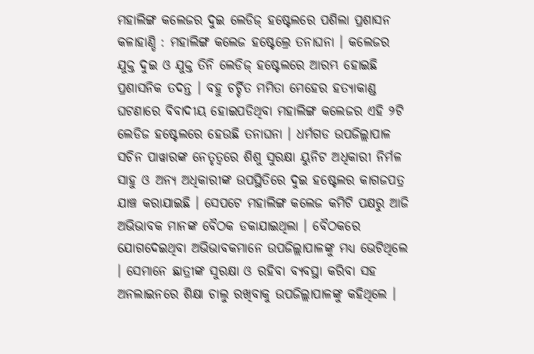ମହାଲିଙ୍ଗ କଲେଜର ଦୁଇ ଲେଡିଜ୍ ହଷ୍ଟେଲରେ ପଶିଲା ପ୍ରଶାସନ
କଳାହାଣ୍ଡି : ମହାଲିଙ୍ଗ କଲେଜ ହଷ୍ଟେଲ୍ରେ ତନାଘନା । କଲେଜର ଯୁକ୍ତ ଦୁଇ ଓ ଯୁକ୍ତ ତିନି ଲେଡିଜ୍ ହଷ୍ଟେଲରେ ଆରମ୍ଭ ହୋଇଛି ପ୍ରଶାସନିକ ତଦନ୍ତ । ବହୁ ଚର୍ଚ୍ଚିତ ମମିତା ମେହେର ହତ୍ୟାକାଣ୍ଡ ଘଟଣାରେ ବିବାଦୀୟ ହୋଇପଡିଥିବା ମହାଲିଙ୍ଗ କଲେଜର ଏହି ୨ଟି ଲେଡିଜ ହଷ୍ଟେଲରେ ହେଉଛି ତନାଘନା । ଧର୍ମଗଡ ଉପଜିଲ୍ଲାପାଳ ସଚିନ ପାୱାରଙ୍କ ନେତୃତ୍ୱରେ ଶିଶୁ ସୁରକ୍ଷା ୟୁନିଟ ଅଧିକାରୀ ନିର୍ମଳ ସାହୁ ଓ ଅନ୍ୟ ଅଧିକାରୀଙ୍କ ଉପସ୍ଥିତିରେ ଦୁଇ ହଷ୍ଟେଲର କାଗଜପତ୍ର ଯାଞ୍ଚ କରାଯାଇଛି । ସେପଟେ ମହାଲିଙ୍ଗ କଲେଜ କମିଟି ପକ୍ଷରୁ ଆଜି ଅଭିଭାବକ ମାନଙ୍କ ବୈଠକ ଡକାଯାଇଥିଲା । ବୈଠକରେ ଯୋଗଦେଇଥିବା ଅଭିଭାବକମାନେ ଉପଜିଲ୍ଲାପାଳଙ୍କୁ ମଧ୍ୟ ଭେଟିଥିଲେ । ସେମାନେ ଛାତ୍ରୀଙ୍କ ସୁରକ୍ଷା ଓ ରହିବା ବ୍ୟବସ୍ଥା କରିବା ସହ ଅନଲାଇନରେ ଶିକ୍ଷା ଚାଲୁ ରଖିବାକୁ ଉପଜିଲ୍ଲାପାଳଙ୍କୁ କହିଥିଲେ ।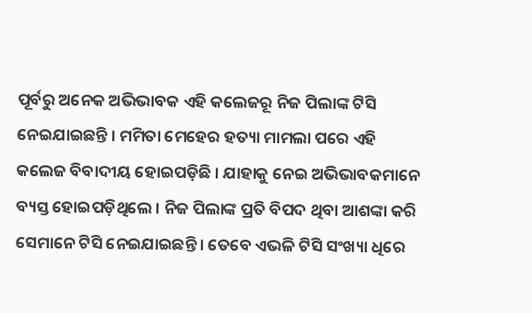ପୂର୍ବରୁ ଅନେକ ଅଭିଭାବକ ଏହି କଲେଜରୂ ନିଜ ପିଲାଙ୍କ ଟିସି ନେଇଯାଇଛନ୍ତି । ମମିତା ମେହେର ହତ୍ୟା ମାମଲା ପରେ ଏହି କଲେଜ ବିବାଦୀୟ ହୋଇପଡ଼ିଛି । ଯାହାକୁ ନେଇ ଅଭିଭାବକମାନେ ବ୍ୟସ୍ତ ହୋଇପଡ଼ିଥିଲେ । ନିଜ ପିଲାଙ୍କ ପ୍ରତି ବିପଦ ଥିବା ଆଶଙ୍କା କରି ସେମାନେ ଟିସି ନେଇଯାଇଛନ୍ତି । ତେବେ ଏଭଳି ଟିସି ସଂଖ୍ୟା ଧିରେ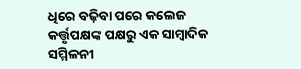ଧିରେ ବଢ଼ିବା ପରେ କଲେଜ କର୍ତ୍ତୃପକ୍ଷଙ୍କ ପକ୍ଷରୁ ଏକ ସାମ୍ବାଦିକ ସମ୍ମିଳନୀ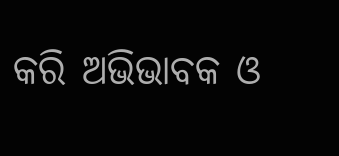କରି ଅଭିଭାବକ ଓ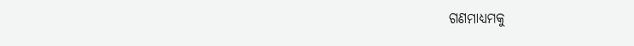ଗଣମାଧ୍ୟମକୁ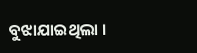ବୁଝାଯାଇଥିଲା ।